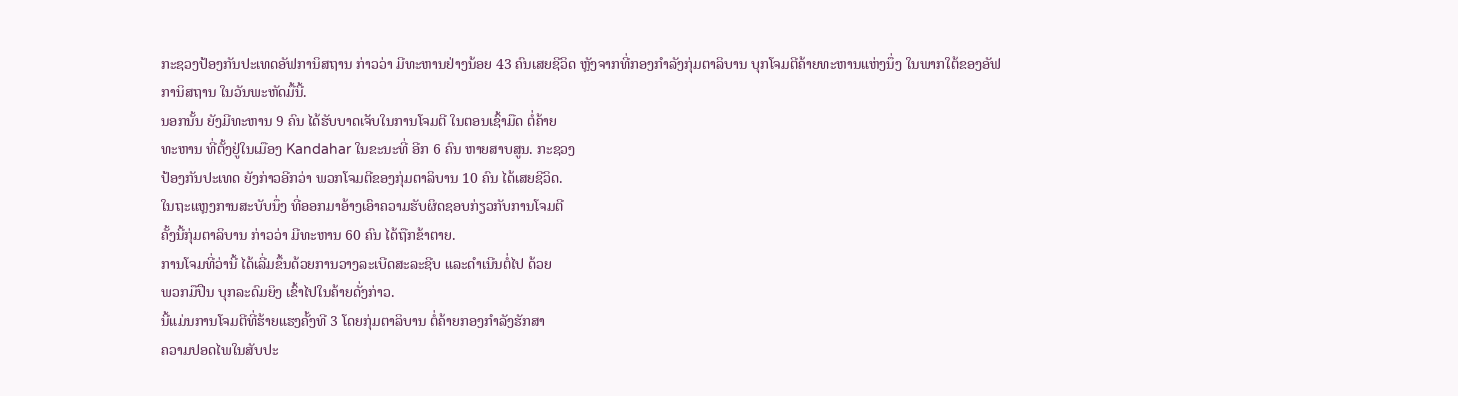ກະຊວງປ້ອງກັນປະເທດອັຟການິສຖານ ກ່າວວ່າ ມີທະຫານຢ່າງນ້ອຍ 43 ຄົນເສຍຊີວິດ ຫຼັງຈາກທີ່ກອງກຳລັງກຸ່ມຕາລິບານ ບຸກໂຈມຕີຄ້າຍທະຫານແຫ່ງນຶ່ງ ໃນພາກໃຕ້ຂອງອັຟ
ການິສຖານ ໃນວັນພະຫັດມື້ນີ້.
ນອກນັ້ນ ຍັງມີທະຫານ 9 ຄົນ ໄດ້ຮັບບາດເຈັບໃນການໂຈມຕີ ໃນຕອນເຊົ້າມືດ ຕໍ່ຄ້າຍ
ທະຫານ ທີ່ຕັ້ງຢູ່ໃນເມືອງ Kandahar ໃນຂະນະທີ່ ອີກ 6 ຄົນ ຫາຍສາບສູນ. ກະຊວງ
ປ້ອງກັນປະເທດ ຍັງກ່າວອີກວ່າ ພວກໂຈມຕີຂອງກຸ່ມຕາລິບານ 10 ຄົນ ໄດ້ເສຍຊີວິດ.
ໃນຖະແຫຼງການສະບັບນຶ່ງ ທີ່ອອກມາອ້າງເອົາຄວາມຮັບຜິດຊອບກ່ຽວກັບການໂຈມຕີ
ຄັ້ງນີ້ກຸ່ມຕາລິບານ ກ່າວວ່າ ມີທະຫານ 60 ຄົນ ໄດ້ຖືກຂ້າຕາຍ.
ການໂຈມທີ່ວ່ານີ້ ໄດ້ເລີ່ມຂຶ້ນດ້ວຍການວາງລະເບີດສະລະຊີບ ແລະດຳເນີນຕໍ່ໄປ ດ້ວຍ
ພວກມືປືນ ບຸກລະດົມຍິງ ເຂົ້າໄປໃນຄ້າຍດັ່ງກ່າວ.
ນີ້ແມ່ນການໂຈມຕີທີ່ຮ້າຍແຮງຄັ້ງທີ 3 ໂດຍກຸ່ມຕາລິບານ ຕໍ່ຄ້າຍກອງກຳລັງຮັກສາ
ຄວາມປອດໄພໃນສັບປະ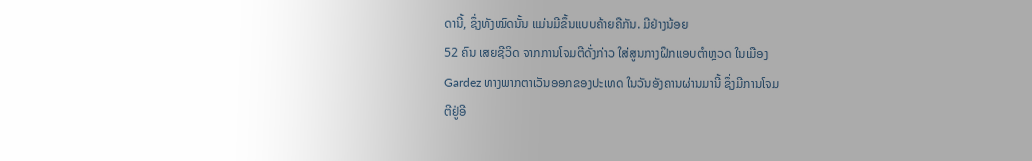ດານີ້, ຊຶ່ງທັງໝົດນັ້ນ ແມ່ນມີຂຶ້ນແບບຄ້າຍຄືກັນ. ມີຢ່າງນ້ອຍ
52 ຄົນ ເສຍຊີວິດ ຈາກການໂຈມຕີດັ່ງກ່າວ ໃສ່ສູນກາງຝຶກແອບຕຳຫຼວດ ໃນເມືອງ
Gardez ທາງພາກຕາເວັນອອກຂອງປະເທດ ໃນວັນອັງຄານຜ່ານມານີ້ ຊຶ່ງມີການໂຈມ
ຕີຢູ່ອີ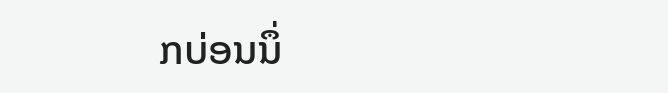ກບ່ອນນຶ່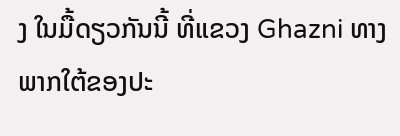ງ ໃນມື້ດຽວກັນນີ້ ທີ່ແຂວງ Ghazni ທາງພາກໃຕ້ຂອງປະ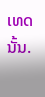ເທດນັ້ນ.